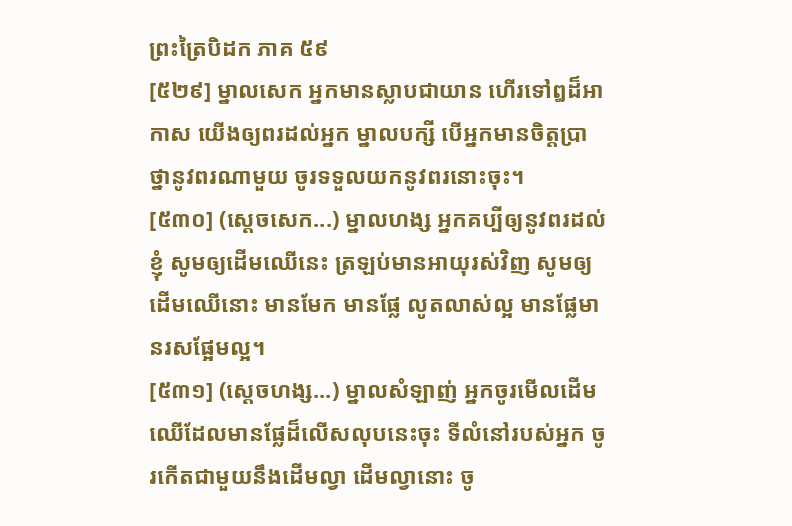ព្រះត្រៃបិដក ភាគ ៥៩
[៥២៩] ម្នាលសេក អ្នកមានស្លាបជាយាន ហើរទៅឰដ៏អាកាស យើងឲ្យពរដល់អ្នក ម្នាលបក្សី បើអ្នកមានចិត្តប្រាថ្នានូវពរណាមួយ ចូរទទួលយកនូវពរនោះចុះ។
[៥៣០] (សេ្តចសេក...) ម្នាលហង្ស អ្នកគប្បីឲ្យនូវពរដល់ខ្ញុំ សូមឲ្យដើមឈើនេះ ត្រឡប់មានអាយុរស់វិញ សូមឲ្យដើមឈើនោះ មានមែក មានផ្លែ លូតលាស់ល្អ មានផ្លែមានរសផ្អែមល្អ។
[៥៣១] (សេ្តចហង្ស...) ម្នាលសំឡាញ់ អ្នកចូរមើលដើមឈើដែលមានផ្លែដ៏លើសលុបនេះចុះ ទីលំនៅរបស់អ្នក ចូរកើតជាមួយនឹងដើមល្វា ដើមល្វានោះ ចូ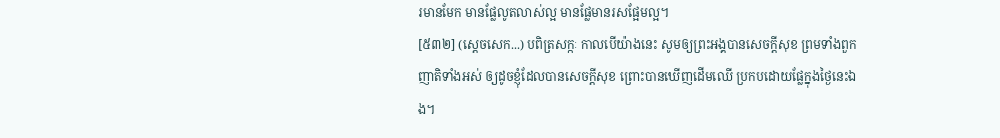រមានមែក មានផ្លែលូតលាស់ល្អ មានផ្លែមានរសផ្អែមល្អ។
[៥៣២] (សេ្តចសេក...) បពិត្រសក្កៈ កាលបើយ៉ាងនេះ សូមឲ្យព្រះអង្គបានសេចក្តីសុខ ព្រមទាំងពួកញាតិទាំងអស់ ឲ្យដូចខ្ញុំដែលបានសេចក្តីសុខ ព្រោះបានឃើញដើមឈើ ប្រកបដោយផ្លែក្នុងថ្ងៃនេះឯង។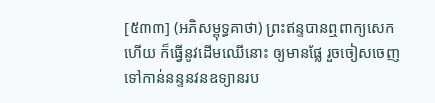[៥៣៣] (អភិសម្ពុទ្ធគាថា) ព្រះឥន្ទបានឮពាក្យសេកហើយ ក៏ធ្វើនូវដើមឈើនោះ ឲ្យមានផ្លែ រួចចៀសចេញទៅកាន់នន្ទនវនឧទ្យានរប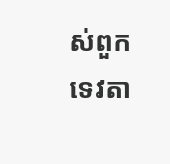ស់ពួកទេវតា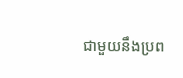ជាមួយនឹងប្រព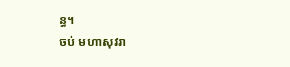ន្ធ។
ចប់ មហាសុវរា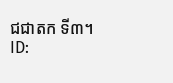ជជាតក ទី៣។
ID: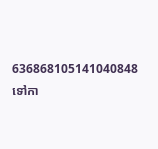636868105141040848
ទៅកា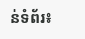ន់ទំព័រ៖